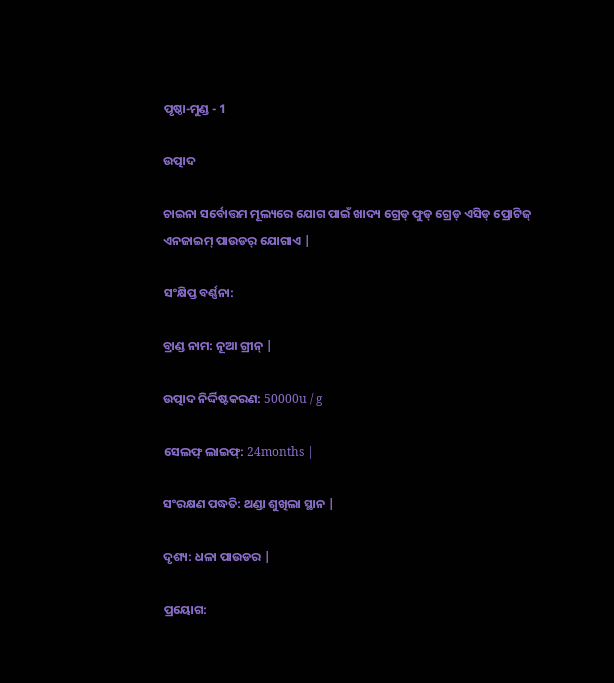ପୃଷ୍ଠା-ମୁଣ୍ଡ - 1

ଉତ୍ପାଦ

ଚାଇନା ସର୍ବୋତ୍ତମ ମୂଲ୍ୟରେ ଯୋଗ ପାଇଁ ଖାଦ୍ୟ ଗ୍ରେଡ୍ ଫୁଡ୍ ଗ୍ରେଡ୍ ଏସିଡ୍ ପ୍ରୋଟିଜ୍ ଏନଜାଇମ୍ ପାଉଡର୍ ଯୋଗାଏ |

ସଂକ୍ଷିପ୍ତ ବର୍ଣ୍ଣନା:

ବ୍ରାଣ୍ଡ ନାମ: ନୂଆ ଗ୍ରୀନ୍ |

ଉତ୍ପାଦ ନିର୍ଦ୍ଦିଷ୍ଟକରଣ: 50000u / g

ସେଲଫ୍ ଲାଇଫ୍: 24months |

ସଂରକ୍ଷଣ ପଦ୍ଧତି: ଥଣ୍ଡା ଶୁଖିଲା ସ୍ଥାନ |

ଦୃଶ୍ୟ: ଧଳା ପାଉଡର |

ପ୍ରୟୋଗ: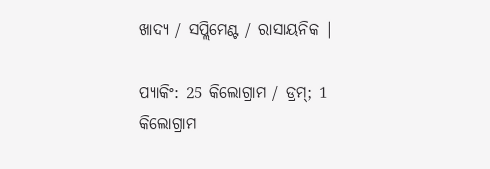ଖାଦ୍ୟ / ସପ୍ଲିମେଣ୍ଟ / ରାସାୟନିକ |

ପ୍ୟାକିଂ: 25 କିଲୋଗ୍ରାମ / ଡ୍ରମ୍; 1 କିଲୋଗ୍ରାମ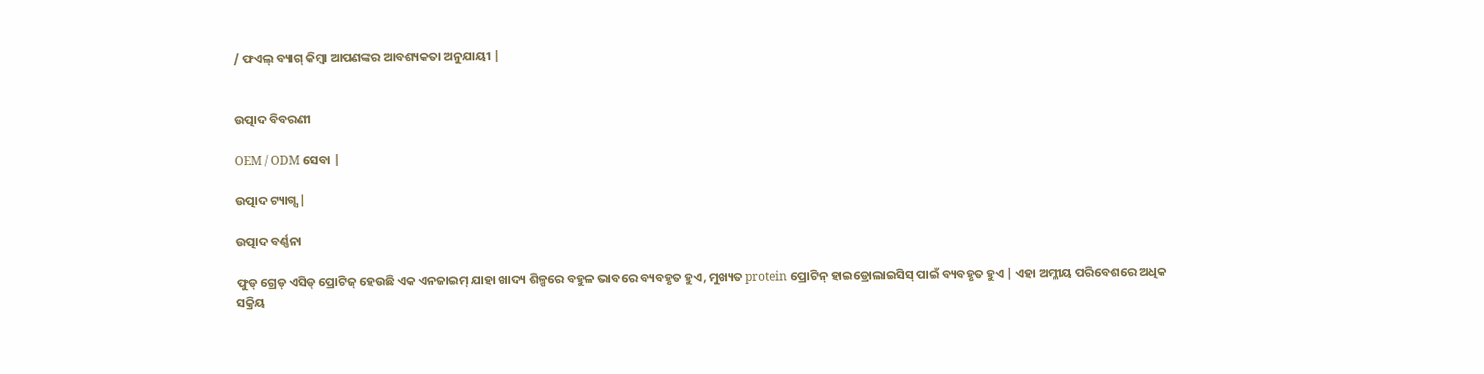/ ଫଏଲ୍ ବ୍ୟାଗ୍ କିମ୍ବା ଆପଣଙ୍କର ଆବଶ୍ୟକତା ଅନୁଯାୟୀ |


ଉତ୍ପାଦ ବିବରଣୀ

OEM / ODM ସେବା |

ଉତ୍ପାଦ ଟ୍ୟାଗ୍ସ |

ଉତ୍ପାଦ ବର୍ଣ୍ଣନା

ଫୁଡ୍ ଗ୍ରେଡ୍ ଏସିଡ୍ ପ୍ରୋଟିଜ୍ ହେଉଛି ଏକ ଏନଜାଇମ୍ ଯାହା ଖାଦ୍ୟ ଶିଳ୍ପରେ ବହୁଳ ଭାବରେ ବ୍ୟବହୃତ ହୁଏ, ମୁଖ୍ୟତ protein ପ୍ରୋଟିନ୍ ହାଇଡ୍ରୋଲାଇସିସ୍ ପାଇଁ ବ୍ୟବହୃତ ହୁଏ | ଏହା ଅମ୍ଳୀୟ ପରିବେଶରେ ଅଧିକ ସକ୍ରିୟ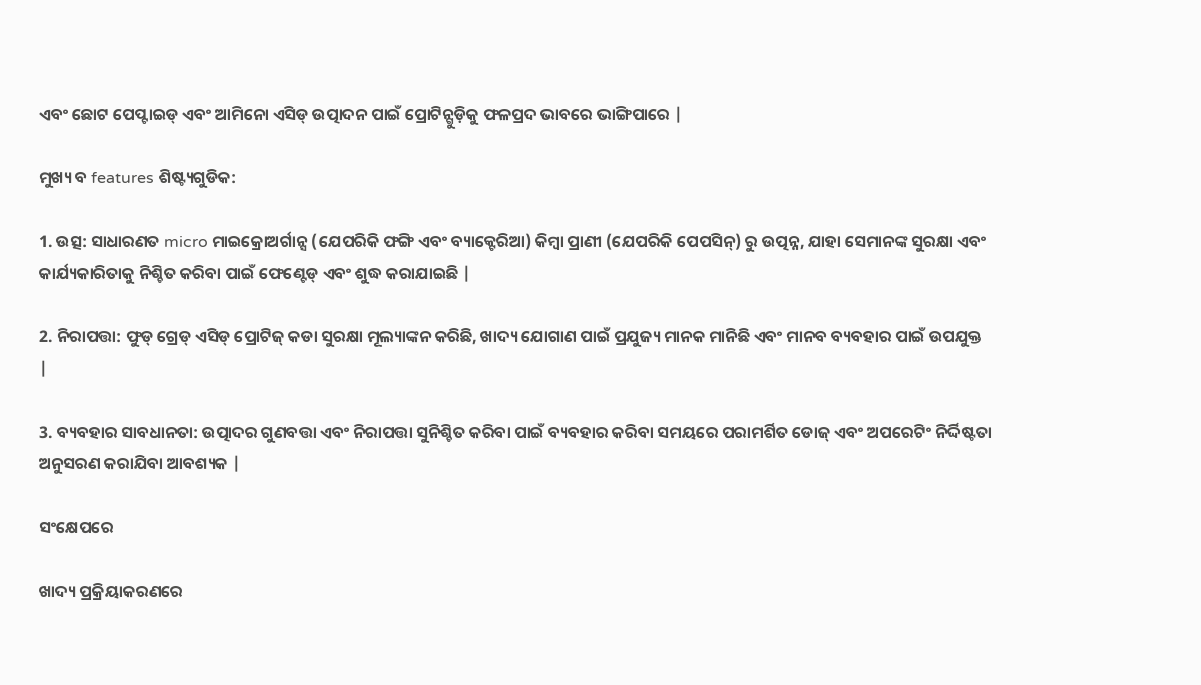ଏବଂ ଛୋଟ ପେପ୍ଟାଇଡ୍ ଏବଂ ଆମିନୋ ଏସିଡ୍ ଉତ୍ପାଦନ ପାଇଁ ପ୍ରୋଟିନ୍ଗୁଡ଼ିକୁ ଫଳପ୍ରଦ ଭାବରେ ଭାଙ୍ଗିପାରେ |

ମୁଖ୍ୟ ବ features ଶିଷ୍ଟ୍ୟଗୁଡିକ:

1. ଉତ୍ସ: ସାଧାରଣତ micro ମାଇକ୍ରୋଅର୍ଗାନ୍ସ (ଯେପରିକି ଫଙ୍ଗି ଏବଂ ବ୍ୟାକ୍ଟେରିଆ) କିମ୍ବା ପ୍ରାଣୀ (ଯେପରିକି ପେପସିନ୍) ରୁ ଉତ୍ପନ୍ନ, ଯାହା ସେମାନଙ୍କ ସୁରକ୍ଷା ଏବଂ କାର୍ଯ୍ୟକାରିତାକୁ ନିଶ୍ଚିତ କରିବା ପାଇଁ ଫେଣ୍ଟେଡ୍ ଏବଂ ଶୁଦ୍ଧ କରାଯାଇଛି |

2. ନିରାପତ୍ତା: ଫୁଡ୍ ଗ୍ରେଡ୍ ଏସିଡ୍ ପ୍ରୋଟିଜ୍ କଡା ସୁରକ୍ଷା ମୂଲ୍ୟାଙ୍କନ କରିଛି, ଖାଦ୍ୟ ଯୋଗାଣ ପାଇଁ ପ୍ରଯୁଜ୍ୟ ମାନକ ମାନିଛି ଏବଂ ମାନବ ବ୍ୟବହାର ପାଇଁ ଉପଯୁକ୍ତ |

3. ବ୍ୟବହାର ସାବଧାନତା: ଉତ୍ପାଦର ଗୁଣବତ୍ତା ଏବଂ ନିରାପତ୍ତା ସୁନିଶ୍ଚିତ କରିବା ପାଇଁ ବ୍ୟବହାର କରିବା ସମୟରେ ପରାମର୍ଶିତ ଡୋଜ୍ ଏବଂ ଅପରେଟିଂ ନିର୍ଦ୍ଦିଷ୍ଟତା ଅନୁସରଣ କରାଯିବା ଆବଶ୍ୟକ |

ସଂକ୍ଷେପରେ

ଖାଦ୍ୟ ପ୍ରକ୍ରିୟାକରଣରେ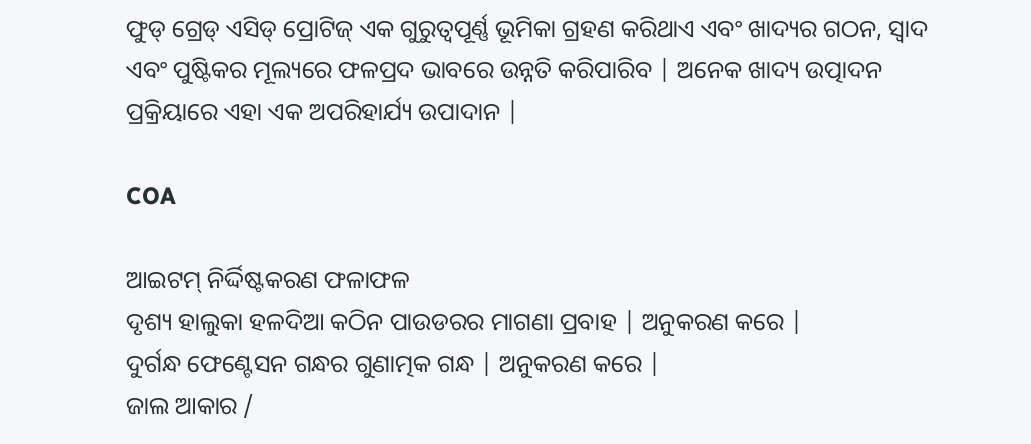ଫୁଡ୍ ଗ୍ରେଡ୍ ଏସିଡ୍ ପ୍ରୋଟିଜ୍ ଏକ ଗୁରୁତ୍ୱପୂର୍ଣ୍ଣ ଭୂମିକା ଗ୍ରହଣ କରିଥାଏ ଏବଂ ଖାଦ୍ୟର ଗଠନ, ସ୍ବାଦ ଏବଂ ପୁଷ୍ଟିକର ମୂଲ୍ୟରେ ଫଳପ୍ରଦ ଭାବରେ ଉନ୍ନତି କରିପାରିବ | ଅନେକ ଖାଦ୍ୟ ଉତ୍ପାଦନ ପ୍ରକ୍ରିୟାରେ ଏହା ଏକ ଅପରିହାର୍ଯ୍ୟ ଉପାଦାନ |

COA

ଆଇଟମ୍ ନିର୍ଦ୍ଦିଷ୍ଟକରଣ ଫଳାଫଳ
ଦୃଶ୍ୟ ହାଲୁକା ହଳଦିଆ କଠିନ ପାଉଡରର ମାଗଣା ପ୍ରବାହ | ଅନୁକରଣ କରେ |
ଦୁର୍ଗନ୍ଧ ଫେଣ୍ଟେସନ ଗନ୍ଧର ଗୁଣାତ୍ମକ ଗନ୍ଧ | ଅନୁକରଣ କରେ |
ଜାଲ ଆକାର /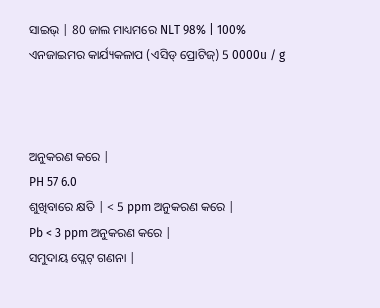ସାଇଭ୍ | 80 ଜାଲ ମାଧ୍ୟମରେ NLT 98% | 100%
ଏନଜାଇମର କାର୍ଯ୍ୟକଳାପ (ଏସିଡ୍ ପ୍ରୋଟିଜ୍) 5 0000u / g



ଅନୁକରଣ କରେ |
PH 57 6.0
ଶୁଖିବାରେ କ୍ଷତି | < 5 ppm ଅନୁକରଣ କରେ |
Pb < 3 ppm ଅନୁକରଣ କରେ |
ସମୁଦାୟ ପ୍ଲେଟ୍ ଗଣନା |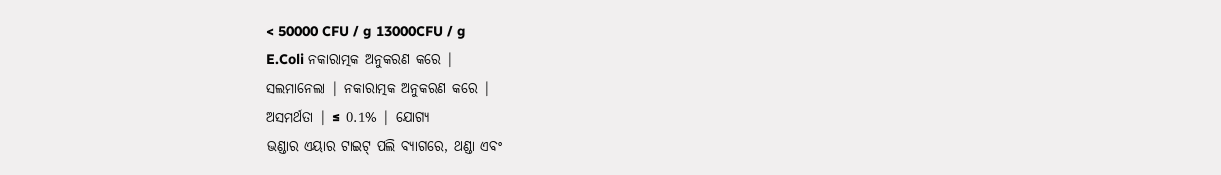< 50000 CFU / g 13000CFU / g
E.Coli ନକାରାତ୍ମକ ଅନୁକରଣ କରେ |
ସଲମାନେଲା | ନକାରାତ୍ମକ ଅନୁକରଣ କରେ |
ଅସମର୍ଥତା | ≤ 0.1% | ଯୋଗ୍ୟ
ଭଣ୍ଡାର ଏୟାର ଟାଇଟ୍ ପଲି ବ୍ୟାଗରେ, ଥଣ୍ଡା ଏବଂ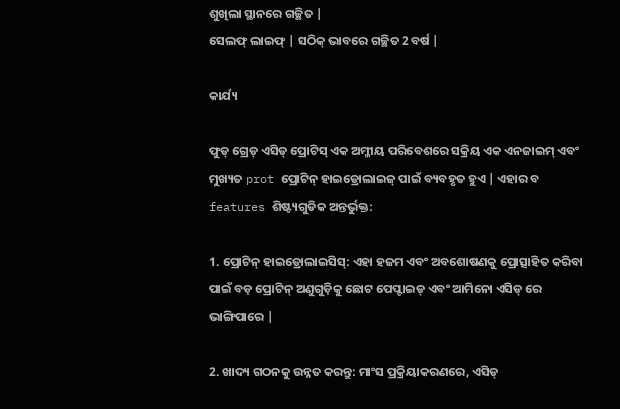ଶୁଖିଲା ସ୍ଥାନରେ ଗଚ୍ଛିତ |
ସେଲଫ୍ ଲାଇଫ୍ | ସଠିକ୍ ଭାବରେ ଗଚ୍ଛିତ 2 ବର୍ଷ |

କାର୍ଯ୍ୟ

ଫୁଡ୍ ଗ୍ରେଡ୍ ଏସିଡ୍ ପ୍ରୋଟିସ୍ ଏକ ଅମ୍ଳୀୟ ପରିବେଶରେ ସକ୍ରିୟ ଏକ ଏନଜାଇମ୍ ଏବଂ ମୁଖ୍ୟତ prot ପ୍ରୋଟିନ୍ ହାଇଡ୍ରୋଲାଇଜ୍ ପାଇଁ ବ୍ୟବହୃତ ହୁଏ | ଏହାର ବ features ଶିଷ୍ଟ୍ୟଗୁଡିକ ଅନ୍ତର୍ଭୁକ୍ତ:

1. ପ୍ରୋଟିନ୍ ହାଇଡ୍ରୋଲାଇସିସ୍: ଏହା ହଜମ ଏବଂ ଅବଶୋଷଣକୁ ପ୍ରୋତ୍ସାହିତ କରିବା ପାଇଁ ବଡ଼ ପ୍ରୋଟିନ୍ ଅଣୁଗୁଡ଼ିକୁ ଛୋଟ ପେପ୍ଟାଇଡ୍ ଏବଂ ଆମିନୋ ଏସିଡ୍ ରେ ଭାଙ୍ଗିପାରେ |

2. ଖାଦ୍ୟ ଗଠନକୁ ଉନ୍ନତ କରନ୍ତୁ: ମାଂସ ପ୍ରକ୍ରିୟାକରଣରେ, ଏସିଡ୍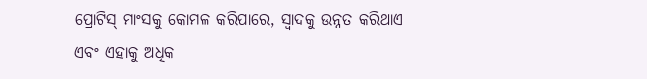ପ୍ରୋଟିସ୍ ମାଂସକୁ କୋମଳ କରିପାରେ, ସ୍ୱାଦକୁ ଉନ୍ନତ କରିଥାଏ ଏବଂ ଏହାକୁ ଅଧିକ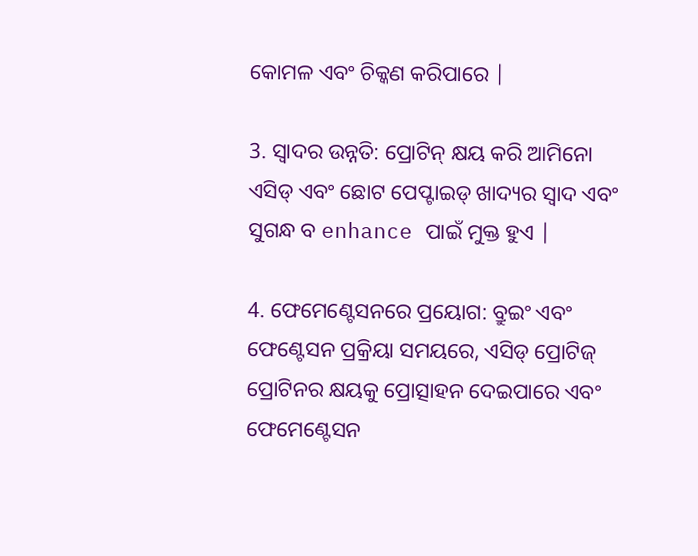କୋମଳ ଏବଂ ଚିକ୍କଣ କରିପାରେ |

3. ସ୍ୱାଦର ଉନ୍ନତି: ପ୍ରୋଟିନ୍ କ୍ଷୟ କରି ଆମିନୋ ଏସିଡ୍ ଏବଂ ଛୋଟ ପେପ୍ଟାଇଡ୍ ଖାଦ୍ୟର ସ୍ବାଦ ଏବଂ ସୁଗନ୍ଧ ବ enhance ପାଇଁ ମୁକ୍ତ ହୁଏ |

4. ଫେମେଣ୍ଟେସନରେ ପ୍ରୟୋଗ: ବ୍ରୁଇଂ ଏବଂ ଫେଣ୍ଟେସନ ପ୍ରକ୍ରିୟା ସମୟରେ, ଏସିଡ୍ ପ୍ରୋଟିଜ୍ ପ୍ରୋଟିନର କ୍ଷୟକୁ ପ୍ରୋତ୍ସାହନ ଦେଇପାରେ ଏବଂ ଫେମେଣ୍ଟେସନ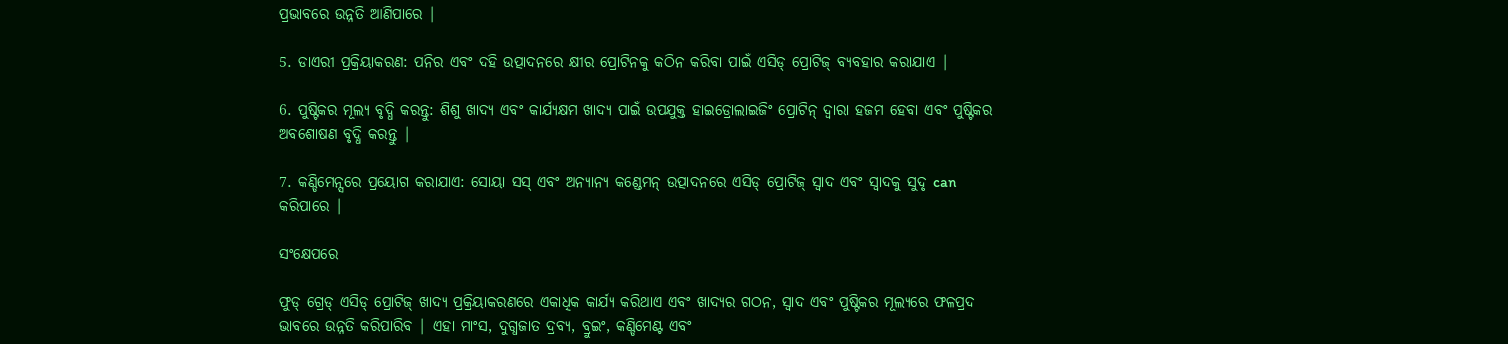ପ୍ରଭାବରେ ଉନ୍ନତି ଆଣିପାରେ |

5. ଡାଏରୀ ପ୍ରକ୍ରିୟାକରଣ: ପନିର ଏବଂ ଦହି ଉତ୍ପାଦନରେ କ୍ଷୀର ପ୍ରୋଟିନକୁ କଠିନ କରିବା ପାଇଁ ଏସିଡ୍ ପ୍ରୋଟିଜ୍ ବ୍ୟବହାର କରାଯାଏ |

6. ପୁଷ୍ଟିକର ମୂଲ୍ୟ ବୃଦ୍ଧି କରନ୍ତୁ: ଶିଶୁ ଖାଦ୍ୟ ଏବଂ କାର୍ଯ୍ୟକ୍ଷମ ଖାଦ୍ୟ ପାଇଁ ଉପଯୁକ୍ତ ହାଇଡ୍ରୋଲାଇଜିଂ ପ୍ରୋଟିନ୍ ଦ୍ୱାରା ହଜମ ହେବା ଏବଂ ପୁଷ୍ଟିକର ଅବଶୋଷଣ ବୃଦ୍ଧି କରନ୍ତୁ |

7. କଣ୍ଡିମେନ୍ସରେ ପ୍ରୟୋଗ କରାଯାଏ: ସୋୟା ସସ୍ ଏବଂ ଅନ୍ୟାନ୍ୟ କଣ୍ଡେମନ୍ ଉତ୍ପାଦନରେ ଏସିଡ୍ ପ୍ରୋଟିଜ୍ ସ୍ୱାଦ ଏବଂ ସ୍ୱାଦକୁ ସୁଦୃ can କରିପାରେ |

ସଂକ୍ଷେପରେ

ଫୁଡ୍ ଗ୍ରେଡ୍ ଏସିଡ୍ ପ୍ରୋଟିଜ୍ ଖାଦ୍ୟ ପ୍ରକ୍ରିୟାକରଣରେ ଏକାଧିକ କାର୍ଯ୍ୟ କରିଥାଏ ଏବଂ ଖାଦ୍ୟର ଗଠନ, ସ୍ବାଦ ଏବଂ ପୁଷ୍ଟିକର ମୂଲ୍ୟରେ ଫଳପ୍ରଦ ଭାବରେ ଉନ୍ନତି କରିପାରିବ | ଏହା ମାଂସ, ଦୁଗ୍ଧଜାତ ଦ୍ରବ୍ୟ, ବ୍ରୁଇଂ, କଣ୍ଡିମେଣ୍ଟ ଏବଂ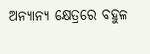ଅନ୍ୟାନ୍ୟ କ୍ଷେତ୍ରରେ ବହୁଳ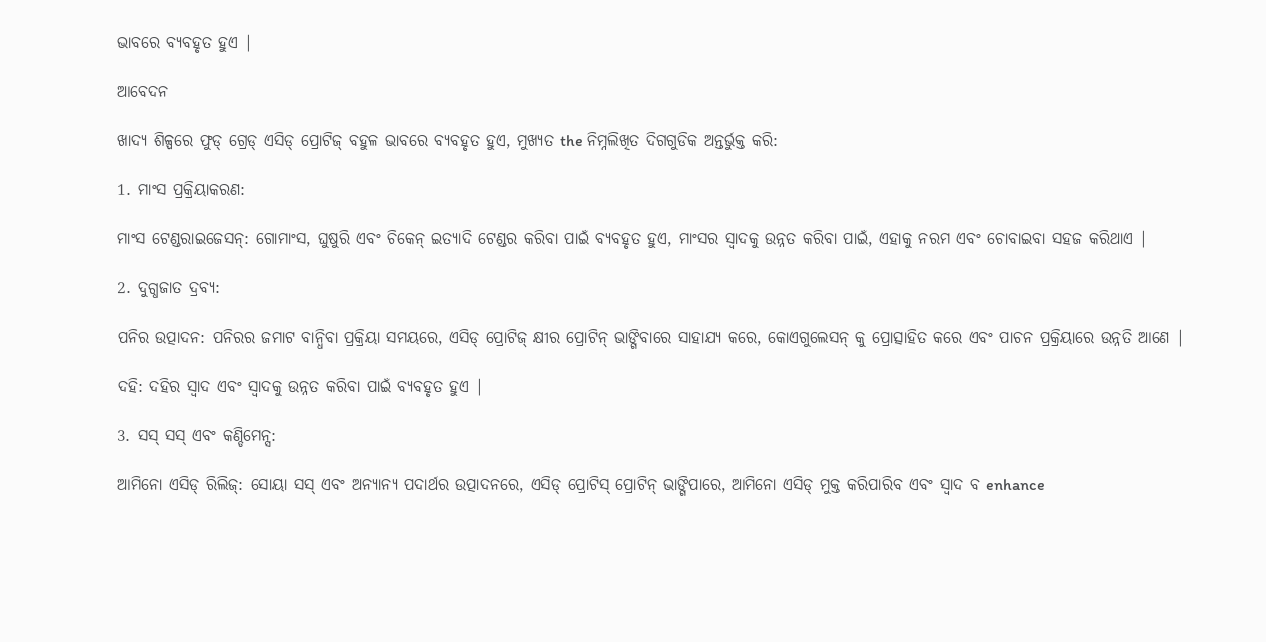ଭାବରେ ବ୍ୟବହୃତ ହୁଏ |

ଆବେଦନ

ଖାଦ୍ୟ ଶିଳ୍ପରେ ଫୁଡ୍ ଗ୍ରେଡ୍ ଏସିଡ୍ ପ୍ରୋଟିଜ୍ ବହୁଳ ଭାବରେ ବ୍ୟବହୃତ ହୁଏ, ମୁଖ୍ୟତ the ନିମ୍ନଲିଖିତ ଦିଗଗୁଡିକ ଅନ୍ତର୍ଭୁକ୍ତ କରି:

1. ମାଂସ ପ୍ରକ୍ରିୟାକରଣ:

ମାଂସ ଟେଣ୍ଡରାଇଜେସନ୍: ଗୋମାଂସ, ଘୁଷୁରି ଏବଂ ଚିକେନ୍ ଇତ୍ୟାଦି ଟେଣ୍ଡର କରିବା ପାଇଁ ବ୍ୟବହୃତ ହୁଏ, ମାଂସର ସ୍ୱାଦକୁ ଉନ୍ନତ କରିବା ପାଇଁ, ଏହାକୁ ନରମ ଏବଂ ଚୋବାଇବା ସହଜ କରିଥାଏ |

2. ଦୁଗ୍ଧଜାତ ଦ୍ରବ୍ୟ:

ପନିର ଉତ୍ପାଦନ: ପନିରର ଜମାଟ ବାନ୍ଧିବା ପ୍ରକ୍ରିୟା ସମୟରେ, ଏସିଡ୍ ପ୍ରୋଟିଜ୍ କ୍ଷୀର ପ୍ରୋଟିନ୍ ଭାଙ୍ଗିବାରେ ସାହାଯ୍ୟ କରେ, କୋଏଗୁଲେସନ୍ କୁ ପ୍ରୋତ୍ସାହିତ କରେ ଏବଂ ପାଚନ ପ୍ରକ୍ରିୟାରେ ଉନ୍ନତି ଆଣେ |

ଦହି: ଦହିର ସ୍ୱାଦ ଏବଂ ସ୍ୱାଦକୁ ଉନ୍ନତ କରିବା ପାଇଁ ବ୍ୟବହୃତ ହୁଏ |

3. ସସ୍ ସସ୍ ଏବଂ କଣ୍ଡିମେନ୍ସ:

ଆମିନୋ ଏସିଡ୍ ରିଲିଜ୍: ସୋୟା ସସ୍ ଏବଂ ଅନ୍ୟାନ୍ୟ ପଦାର୍ଥର ଉତ୍ପାଦନରେ, ଏସିଡ୍ ପ୍ରୋଟିସ୍ ପ୍ରୋଟିନ୍ ଭାଙ୍ଗିପାରେ, ଆମିନୋ ଏସିଡ୍ ମୁକ୍ତ କରିପାରିବ ଏବଂ ସ୍ୱାଦ ବ enhance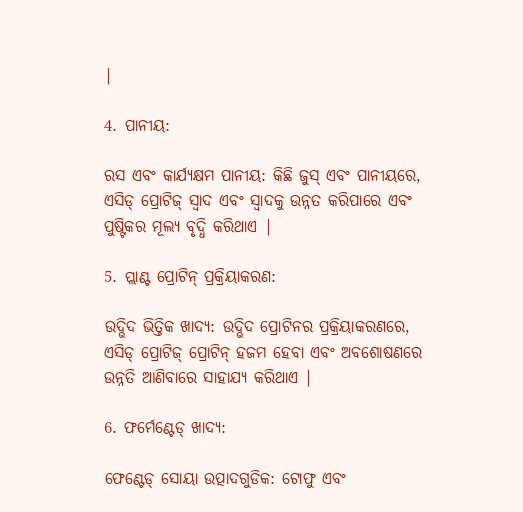|

4. ପାନୀୟ:

ରସ ଏବଂ କାର୍ଯ୍ୟକ୍ଷମ ପାନୀୟ: କିଛି ଜୁସ୍ ଏବଂ ପାନୀୟରେ, ଏସିଡ୍ ପ୍ରୋଟିଜ୍ ସ୍ୱାଦ ଏବଂ ସ୍ବାଦକୁ ଉନ୍ନତ କରିପାରେ ଏବଂ ପୁଷ୍ଟିକର ମୂଲ୍ୟ ବୃଦ୍ଧି କରିଥାଏ |

5. ପ୍ଲାଣ୍ଟ ପ୍ରୋଟିନ୍ ପ୍ରକ୍ରିୟାକରଣ:

ଉଦ୍ଭିଦ ଭିତ୍ତିକ ଖାଦ୍ୟ: ଉଦ୍ଭିଦ ପ୍ରୋଟିନର ପ୍ରକ୍ରିୟାକରଣରେ, ଏସିଡ୍ ପ୍ରୋଟିଜ୍ ପ୍ରୋଟିନ୍ ହଜମ ହେବା ଏବଂ ଅବଶୋଷଣରେ ଉନ୍ନତି ଆଣିବାରେ ସାହାଯ୍ୟ କରିଥାଏ |

6. ଫର୍ମେଣ୍ଟେଡ୍ ଖାଦ୍ୟ:

ଫେଣ୍ଟେଡ୍ ସୋୟା ଉତ୍ପାଦଗୁଡିକ: ଟୋଫୁ ଏବଂ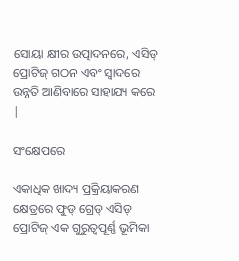ସୋୟା କ୍ଷୀର ଉତ୍ପାଦନରେ, ଏସିଡ୍ ପ୍ରୋଟିଜ୍ ଗଠନ ଏବଂ ସ୍ବାଦରେ ଉନ୍ନତି ଆଣିବାରେ ସାହାଯ୍ୟ କରେ |

ସଂକ୍ଷେପରେ

ଏକାଧିକ ଖାଦ୍ୟ ପ୍ରକ୍ରିୟାକରଣ କ୍ଷେତ୍ରରେ ଫୁଡ୍ ଗ୍ରେଡ୍ ଏସିଡ୍ ପ୍ରୋଟିଜ୍ ଏକ ଗୁରୁତ୍ୱପୂର୍ଣ୍ଣ ଭୂମିକା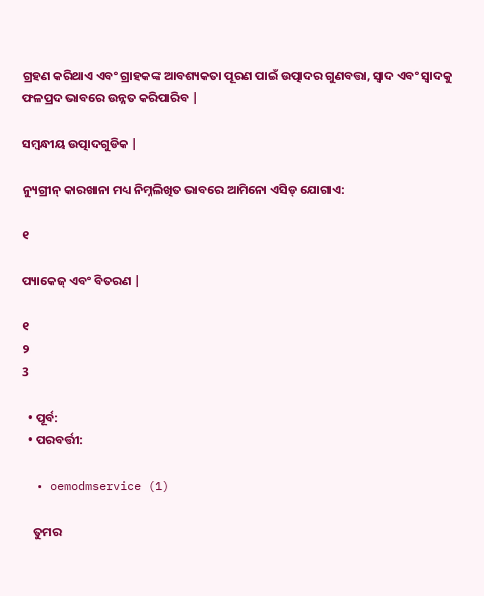ଗ୍ରହଣ କରିଥାଏ ଏବଂ ଗ୍ରାହକଙ୍କ ଆବଶ୍ୟକତା ପୂରଣ ପାଇଁ ଉତ୍ପାଦର ଗୁଣବତ୍ତା, ସ୍ୱାଦ ଏବଂ ସ୍ବାଦକୁ ଫଳପ୍ରଦ ଭାବରେ ଉନ୍ନତ କରିପାରିବ |

ସମ୍ବନ୍ଧୀୟ ଉତ୍ପାଦଗୁଡିକ |

ନ୍ୟୁଗ୍ରୀନ୍ କାରଖାନା ମଧ୍ୟ ନିମ୍ନଲିଖିତ ଭାବରେ ଆମିନୋ ଏସିଡ୍ ଯୋଗାଏ:

୧

ପ୍ୟାକେଜ୍ ଏବଂ ବିତରଣ |

୧
୨
3

  • ପୂର୍ବ:
  • ପରବର୍ତ୍ତୀ:

  • oemodmservice (1)

    ତୁମର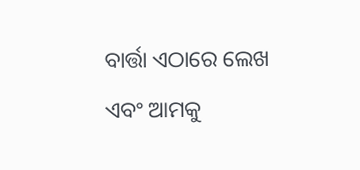ବାର୍ତ୍ତା ଏଠାରେ ଲେଖ ଏବଂ ଆମକୁ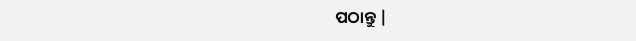ପଠାନ୍ତୁ |